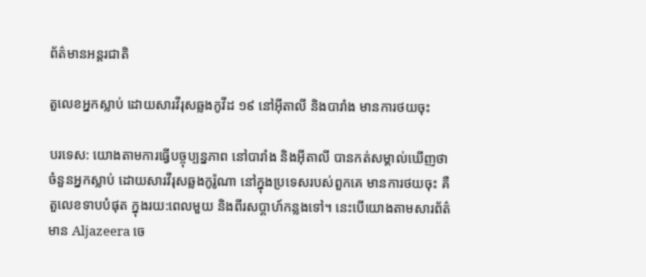ព័ត៌មានអន្តរជាតិ

តួលេខអ្នកស្លាប់ ដោយសារវីរុសឆ្លងកូវីដ ១៩ នៅអ៊ីតាលី និងបារាំង មានការថយចុះ

បរទេស: យោងតាមការធ្វើបច្ចុប្បន្នភាព នៅបារាំង និងអ៊ីតាលី បានកត់សម្គាល់ឃើញថា ចំនួនអ្នកស្លាប់ ដោយសារវីរុសឆ្លងកូរ៉ូណា នៅក្នុងប្រទេសរបស់ពួកគេ មានការថយចុះ គឺតួលេខទាបបំផុត ក្នុងរយ:ពេលមួយ និងពីរសប្តាហ៍កន្លងទៅ។ នេះបើយោងតាមសារព័ត៌មាន Aljazeera ចេ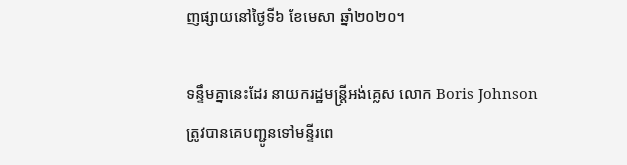ញផ្សាយនៅថ្ងៃទី៦ ខែមេសា ឆ្នាំ២០២០។

ទន្ទឹមគ្នានេះដែរ នាយករដ្ឋមន្រ្តីអង់គ្លេស លោក Boris Johnson ត្រូវបានគេបញ្ជូនទៅមន្ទីរពេ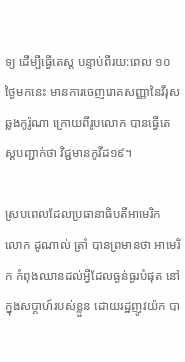ទ្យ ដើម្បីធ្វើតេស្ត បន្ទាប់ពីរយ:ពេល ១០ ថ្ងៃមកនេះ មានការចេញរោគសញ្ញានៃវីរុសឆ្លងកូរ៉ូណា ក្រោយពីរូបលោក បានធ្វើតេស្តបញ្ជាក់ថា វិជ្ជមានកូវីដ១៩។

ស្របពេលដែលប្រធានាធិបតីអាមេរិក លោក ដូណាល់ ត្រាំ បានព្រមានថា អាមេរិក កំពុងឈានដល់អ្វីដែលធ្ងន់ធ្ងរបំផុត នៅក្នុងសប្តាហ៍របស់ខ្លួន ដោយរដ្ឋញូវយ៉ក បា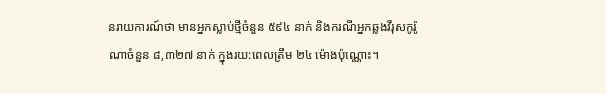នរាយការណ៍ថា មានអ្នកស្លាប់ថ្មីចំនួន ៥៩៤ នាក់ និងករណីអ្នកឆ្លងវីរុសកូរ៉ូណាចំនួន ៨,៣២៧ នាក់ ក្នុងរយ:ពេលត្រឹម ២៤ ម៉ោងប៉ុណ្ណោះ។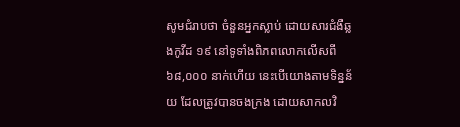សូមជំរាបថា ចំនួនអ្នកស្លាប់ ដោយសារជំងឺឆ្លងកូវីដ ១៩ នៅទូទាំងពិភពលោកលើសពី ៦៨,០០០ នាក់ហើយ នេះបើយោងតាមទិន្នន័យ ដែលត្រូវបានចងក្រង ដោយសាកលវិ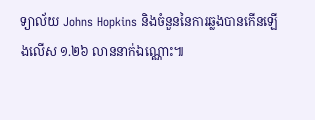ទ្យាល័យ Johns Hopkins និងចំនួននៃការឆ្លងបានកើនឡើងលើស ១.២៦ លាននាក់ឯណ្ណោះ៕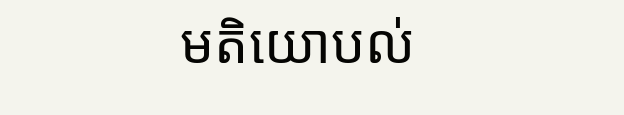មតិយោបល់